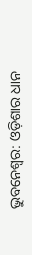ଭୁବନେଶ୍ୱର: ଓଡ଼ିଶାର ଧାନ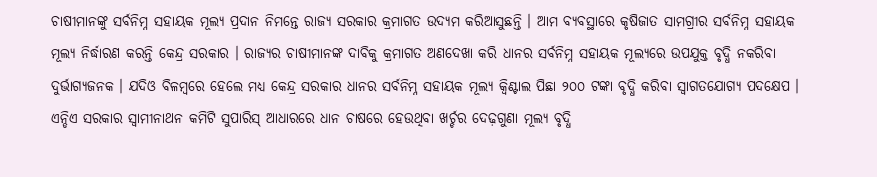ଚାଷୀମାନଙ୍କୁ ସର୍ବନିମ୍ନ ସହାୟକ ମୂଲ୍ୟ ପ୍ରଦାନ ନିମନ୍ତେ ରାଜ୍ୟ ସରକାର କ୍ରମାଗତ ଉଦ୍ୟମ କରିଆସୁଛନ୍ତି । ଆମ ବ୍ୟବସ୍ଥାରେ କୃଷିଜାତ ସାମଗ୍ରୀର ସର୍ବନିମ୍ନ ସହାୟକ ମୂଲ୍ୟ ନିର୍ଦ୍ଧାରଣ କରନ୍ତି କେନ୍ଦ୍ର ସରକାର । ରାଜ୍ୟର ଚାଷୀମାନଙ୍କ ଦାବିକୁ କ୍ରମାଗତ ଅଣଦେଖା କରି ଧାନର ସର୍ବନିମ୍ନ ସହାୟକ ମୂଲ୍ୟରେ ଉପଯୁକ୍ତ ବୃଦ୍ଧି ନକରିବା ଦୁର୍ଭାଗ୍ୟଜନକ । ଯଦିଓ ବିଳମ୍ବରେ ହେଲେ ମଧ୍ୟ କେନ୍ଦ୍ର ସରକାର ଧାନର ସର୍ବନିମ୍ନ ସହାୟକ ମୂଲ୍ୟ କ୍ୱିଣ୍ଟାଲ ପିଛା ୨୦୦ ଟଙ୍କା ବୃଦ୍ଧି କରିବା ସ୍ୱାଗତଯୋଗ୍ୟ ପଦକ୍ଷେପ । ଏନ୍ଡିଏ ସରକାର ସ୍ୱାମୀନାଥନ କମିଟି ସୁପାରିସ୍ ଆଧାରରେ ଧାନ ଚାଷରେ ହେଉଥିବା ଖର୍ଚ୍ଚର ଦେଢ଼ଗୁଣା ମୂଲ୍ୟ ବୃଦ୍ଧି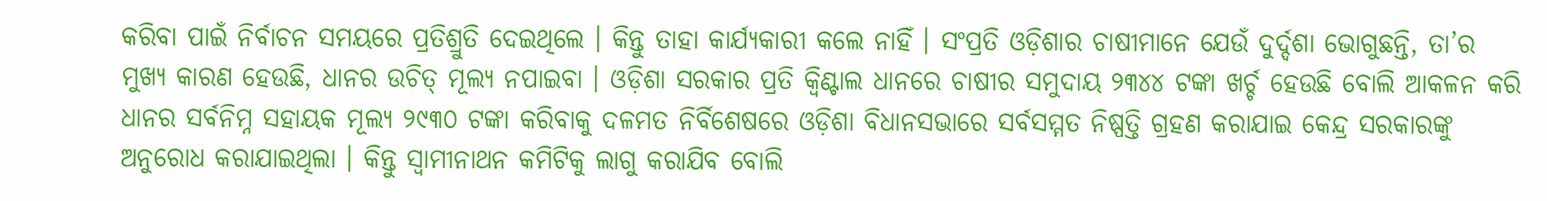କରିବା ପାଇଁ ନିର୍ବାଚନ ସମୟରେ ପ୍ରତିଶ୍ରୁତି ଦେଇଥିଲେ । କିନ୍ତୁ ତାହା କାର୍ଯ୍ୟକାରୀ କଲେ ନାହିଁ । ସଂପ୍ରତି ଓଡ଼ିଶାର ଚାଷୀମାନେ ଯେଉଁ ଦୁର୍ଦ୍ଦଶା ଭୋଗୁଛନ୍ତି, ତା’ର ମୁଖ୍ୟ କାରଣ ହେଉଛି, ଧାନର ଉଚିତ୍ ମୂଲ୍ୟ ନପାଇବା । ଓଡ଼ିଶା ସରକାର ପ୍ରତି କ୍ୱିଣ୍ଟାଲ ଧାନରେ ଚାଷୀର ସମୁଦାୟ ୨୩୪୪ ଟଙ୍କା ଖର୍ଚ୍ଚ ହେଉଛି ବୋଲି ଆକଳନ କରି ଧାନର ସର୍ବନିମ୍ନ ସହାୟକ ମୂଲ୍ୟ ୨୯୩୦ ଟଙ୍କା କରିବାକୁ ଦଳମତ ନିର୍ବିଶେଷରେ ଓଡ଼ିଶା ବିଧାନସଭାରେ ସର୍ବସମ୍ମତ ନିଷ୍ପତ୍ତି ଗ୍ରହଣ କରାଯାଇ କେନ୍ଦ୍ର ସରକାରଙ୍କୁ ଅନୁରୋଧ କରାଯାଇଥିଲା । କିନ୍ତୁ ସ୍ୱାମୀନାଥନ କମିଟିକୁ ଲାଗୁ କରାଯିବ ବୋଲି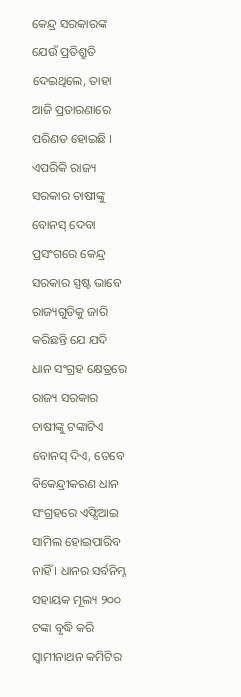କେନ୍ଦ୍ର ସରକାରଙ୍କ ଯେଉଁ ପ୍ରତିଶ୍ରୁତି ଦେଇଥିଲେ, ତାହା ଆଜି ପ୍ରତାରଣାରେ ପରିଣତ ହୋଇଛି । ଏପରିକି ରାଜ୍ୟ ସରକାର ଚାଷୀଙ୍କୁ ବୋନସ୍ ଦେବା ପ୍ରସଂଗରେ କେନ୍ଦ୍ର ସରକାର ସ୍ପଷ୍ଟ ଭାବେ ରାଜ୍ୟଗୁଡିକୁ ଜାରି କରିଛନ୍ତି ଯେ ଯଦି ଧାନ ସଂଗ୍ରହ କ୍ଷେତ୍ରରେ ରାଜ୍ୟ ସରକାର ଚାଷୀଙ୍କୁ ଟଙ୍କାଟିଏ ବୋନସ୍ ଦିଏ, ତେବେ ବିକେନ୍ଦ୍ରୀକରଣ ଧାନ ସଂଗ୍ରହରେ ଏଫ୍ସିଆଇ ସାମିଲ ହୋଇପାରିବ ନାହିଁ । ଧାନର ସର୍ବନିମ୍ନ ସହାୟକ ମୂଲ୍ୟ ୨୦୦ ଟଙ୍କା ବୃଦ୍ଧି କରି ସ୍ୱାମୀନାଥନ କମିଟିର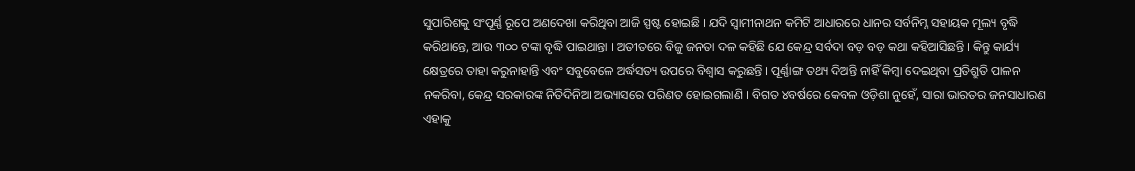ସୁପାରିଶକୁ ସଂପୂର୍ଣ୍ଣ ରୂପେ ଅଣଦେଖା କରିଥିବା ଆଜି ସ୍ପଷ୍ଟ ହୋଇଛି । ଯଦି ସ୍ୱାମୀନାଥନ କମିଟି ଆଧାରରେ ଧାନର ସର୍ବନିମ୍ନ ସହାୟକ ମୂଲ୍ୟ ବୃଦ୍ଧି କରିଥାନ୍ତେ, ଆଉ ୩୦୦ ଟଙ୍କା ବୃଦ୍ଧି ପାଇଥାନ୍ତା । ଅତୀତରେ ବିଜୁ ଜନତା ଦଳ କହିଛି ଯେ କେନ୍ଦ୍ର ସର୍ବଦା ବଡ଼ ବଡ଼ କଥା କହିଆସିଛନ୍ତି । କିନ୍ତୁ କାର୍ଯ୍ୟ କ୍ଷେତ୍ରରେ ତାହା କରୁନାହାନ୍ତି ଏବଂ ସବୁବେଳେ ଅର୍ଦ୍ଧସତ୍ୟ ଉପରେ ବିଶ୍ୱାସ କରୁଛନ୍ତି । ପୂର୍ଣ୍ଣାଙ୍ଗ ତଥ୍ୟ ଦିଅନ୍ତି ନାହିଁ କିମ୍ବା ଦେଇଥିବା ପ୍ରତିଶ୍ରୁତି ପାଳନ ନକରିବା, କେନ୍ଦ୍ର ସରକାରଙ୍କ ନିତିଦିନିଆ ଅଭ୍ୟାସରେ ପରିଣତ ହୋଇଗଲାଣି । ବିଗତ ୪ବର୍ଷରେ କେବଳ ଓଡ଼ିଶା ନୁହେଁ, ସାରା ଭାରତର ଜନସାଧାରଣ ଏହାକୁ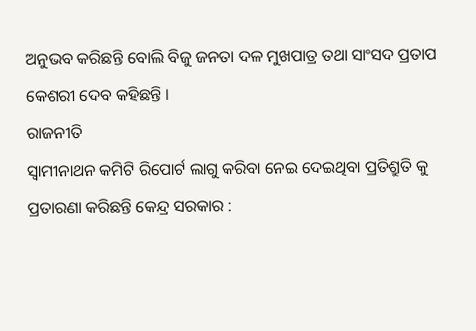ଅନୁଭବ କରିଛନ୍ତି ବୋଲି ବିଜୁ ଜନତା ଦଳ ମୁଖପାତ୍ର ତଥା ସାଂସଦ ପ୍ରତାପ କେଶରୀ ଦେବ କହିଛନ୍ତି ।
ରାଜନୀତି
ସ୍ୱାମୀନାଥନ କମିଟି ରିପୋର୍ଟ ଲାଗୁ କରିବା ନେଇ ଦେଇଥିବା ପ୍ରତିଶ୍ରୁତି କୁ ପ୍ରତାରଣା କରିଛନ୍ତି କେନ୍ଦ୍ର ସରକାର :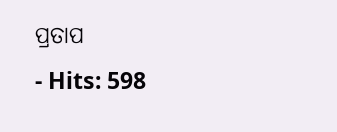ପ୍ରତାପ
- Hits: 598